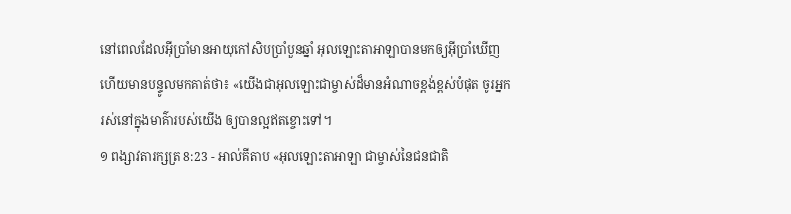នៅពេលដែលអ៊ីប្រាំមានអាយុកៅសិបប្រាំបួនឆ្នាំ អុលឡោះតាអាឡាបានមកឲ្យអ៊ីប្រាំឃើញ ហើយមានបន្ទូលមកគាត់ថា៖ «យើងជាអុលឡោះជាម្ចាស់ដ៏មានអំណាចខ្ពង់ខ្ពស់បំផុត ចូរអ្នករស់នៅក្នុងមាគ៌ារបស់យើង ឲ្យបានល្អឥតខ្ចោះទៅ។
១ ពង្សាវតារក្សត្រ 8:23 - អាល់គីតាប «អុលឡោះតាអាឡា ជាម្ចាស់នៃជនជាតិ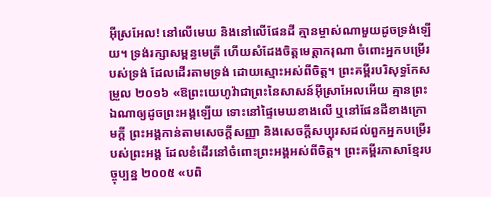អ៊ីស្រអែល! នៅលើមេឃ និងនៅលើផែនដី គ្មានម្ចាស់ណាមួយដូចទ្រង់ឡើយ។ ទ្រង់រក្សាសម្ពន្ធមេត្រី ហើយសំដែងចិត្តមេត្តាករុណា ចំពោះអ្នកបម្រើរបស់ទ្រង់ ដែលដើរតាមទ្រង់ ដោយស្មោះអស់ពីចិត្ត។ ព្រះគម្ពីរបរិសុទ្ធកែសម្រួល ២០១៦ «ឱព្រះយេហូវ៉ាជាព្រះនៃសាសន៍អ៊ីស្រាអែលអើយ គ្មានព្រះឯណាឲ្យដូចព្រះអង្គឡើយ ទោះនៅផ្ទៃមេឃខាងលើ ឬនៅផែនដីខាងក្រោមក្តី ព្រះអង្គកាន់តាមសេចក្ដីសញ្ញា និងសេចក្ដីសប្បុរសដល់ពួកអ្នកបម្រើរបស់ព្រះអង្គ ដែលខំដើរនៅចំពោះព្រះអង្គអស់ពីចិត្ត។ ព្រះគម្ពីរភាសាខ្មែរបច្ចុប្បន្ន ២០០៥ «បពិ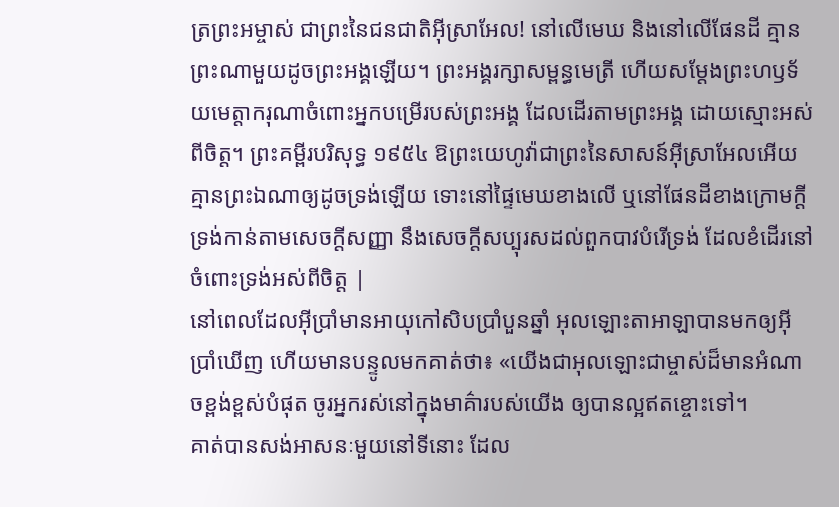ត្រព្រះអម្ចាស់ ជាព្រះនៃជនជាតិអ៊ីស្រាអែល! នៅលើមេឃ និងនៅលើផែនដី គ្មានព្រះណាមួយដូចព្រះអង្គឡើយ។ ព្រះអង្គរក្សាសម្ពន្ធមេត្រី ហើយសម្តែងព្រះហឫទ័យមេត្តាករុណាចំពោះអ្នកបម្រើរបស់ព្រះអង្គ ដែលដើរតាមព្រះអង្គ ដោយស្មោះអស់ពីចិត្ត។ ព្រះគម្ពីរបរិសុទ្ធ ១៩៥៤ ឱព្រះយេហូវ៉ាជាព្រះនៃសាសន៍អ៊ីស្រាអែលអើយ គ្មានព្រះឯណាឲ្យដូចទ្រង់ឡើយ ទោះនៅផ្ទៃមេឃខាងលើ ឬនៅផែនដីខាងក្រោមក្តី ទ្រង់កាន់តាមសេចក្ដីសញ្ញា នឹងសេចក្ដីសប្បុរសដល់ពួកបាវបំរើទ្រង់ ដែលខំដើរនៅចំពោះទ្រង់អស់ពីចិត្ត |
នៅពេលដែលអ៊ីប្រាំមានអាយុកៅសិបប្រាំបួនឆ្នាំ អុលឡោះតាអាឡាបានមកឲ្យអ៊ីប្រាំឃើញ ហើយមានបន្ទូលមកគាត់ថា៖ «យើងជាអុលឡោះជាម្ចាស់ដ៏មានអំណាចខ្ពង់ខ្ពស់បំផុត ចូរអ្នករស់នៅក្នុងមាគ៌ារបស់យើង ឲ្យបានល្អឥតខ្ចោះទៅ។
គាត់បានសង់អាសនៈមួយនៅទីនោះ ដែល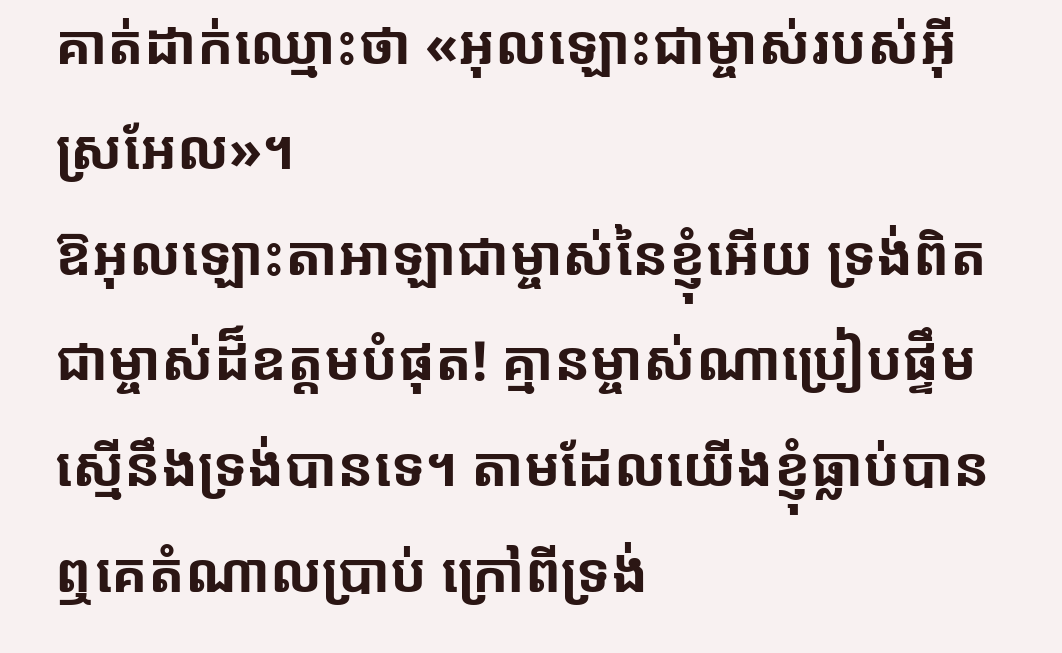គាត់ដាក់ឈ្មោះថា «អុលឡោះជាម្ចាស់របស់អ៊ីស្រអែល»។
ឱអុលឡោះតាអាឡាជាម្ចាស់នៃខ្ញុំអើយ ទ្រង់ពិតជាម្ចាស់ដ៏ឧត្តមបំផុត! គ្មានម្ចាស់ណាប្រៀបផ្ទឹមស្មើនឹងទ្រង់បានទេ។ តាមដែលយើងខ្ញុំធ្លាប់បានឮគេតំណាលប្រាប់ ក្រៅពីទ្រង់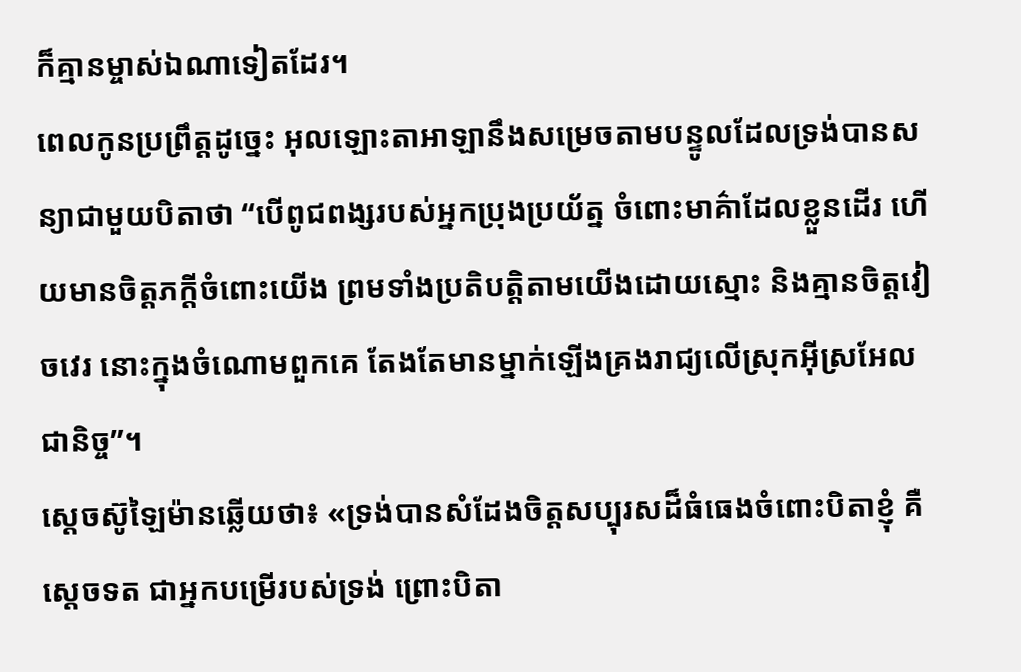ក៏គ្មានម្ចាស់ឯណាទៀតដែរ។
ពេលកូនប្រព្រឹត្តដូច្នេះ អុលឡោះតាអាឡានឹងសម្រេចតាមបន្ទូលដែលទ្រង់បានសន្យាជាមួយបិតាថា “បើពូជពង្សរបស់អ្នកប្រុងប្រយ័ត្ន ចំពោះមាគ៌ាដែលខ្លួនដើរ ហើយមានចិត្តភក្តីចំពោះយើង ព្រមទាំងប្រតិបត្តិតាមយើងដោយស្មោះ និងគ្មានចិត្តវៀចវេរ នោះក្នុងចំណោមពួកគេ តែងតែមានម្នាក់ឡើងគ្រងរាជ្យលើស្រុកអ៊ីស្រអែលជានិច្ច”។
ស្តេចស៊ូឡៃម៉ានឆ្លើយថា៖ «ទ្រង់បានសំដែងចិត្តសប្បុរសដ៏ធំធេងចំពោះបិតាខ្ញុំ គឺស្តេចទត ជាអ្នកបម្រើរបស់ទ្រង់ ព្រោះបិតា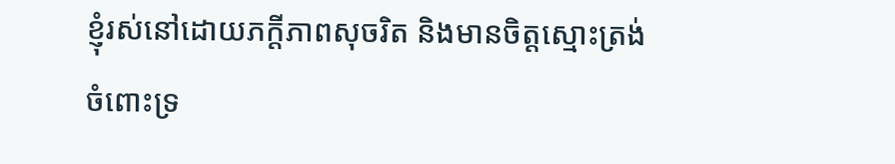ខ្ញុំរស់នៅដោយភក្តីភាពសុចរិត និងមានចិត្តស្មោះត្រង់ចំពោះទ្រ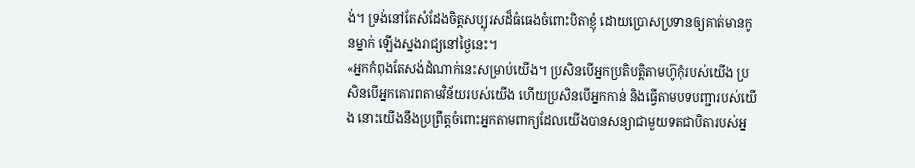ង់។ ទ្រង់នៅតែសំដែងចិត្តសប្បុរសដ៏ធំធេងចំពោះបិតាខ្ញុំ ដោយប្រោសប្រទានឲ្យគាត់មានកូនម្នាក់ ឡើងស្នងរាជ្យនៅថ្ងៃនេះ។
«អ្នកកំពុងតែសង់ដំណាក់នេះសម្រាប់យើង។ ប្រសិនបើអ្នកប្រតិបត្តិតាមហ៊ូកុំរបស់យើង ប្រសិនបើអ្នកគោរពតាមវិន័យរបស់យើង ហើយប្រសិនបើអ្នកកាន់ និងធ្វើតាមបទបញ្ជារបស់យើង នោះយើងនឹងប្រព្រឹត្តចំពោះអ្នកតាមពាក្យដែលយើងបានសន្យាជាមួយទតជាបិតារបស់អ្ន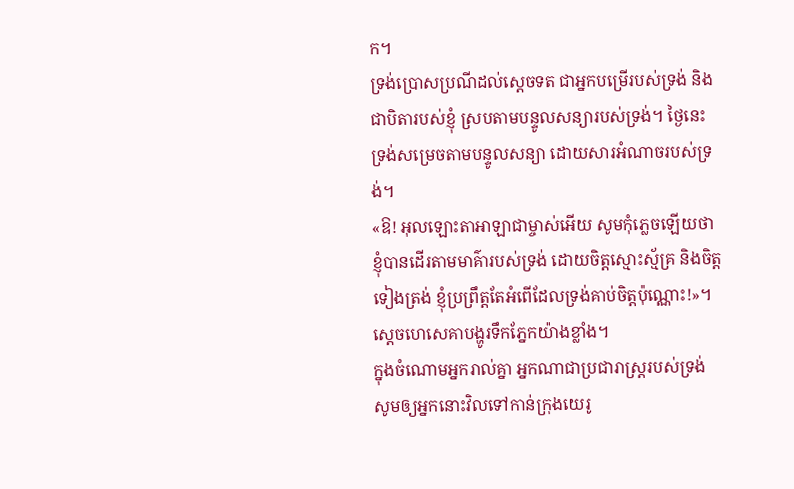ក។
ទ្រង់ប្រោសប្រណីដល់ស្តេចទត ជាអ្នកបម្រើរបស់ទ្រង់ និងជាបិតារបស់ខ្ញុំ ស្របតាមបន្ទូលសន្យារបស់ទ្រង់។ ថ្ងៃនេះ ទ្រង់សម្រេចតាមបន្ទូលសន្យា ដោយសារអំណាចរបស់ទ្រង់។
«ឱ! អុលឡោះតាអាឡាជាម្ចាស់អើយ សូមកុំភ្លេចឡើយថា ខ្ញុំបានដើរតាមមាគ៌ារបស់ទ្រង់ ដោយចិត្តស្មោះស្ម័គ្រ និងចិត្តទៀងត្រង់ ខ្ញុំប្រព្រឹត្តតែអំពើដែលទ្រង់គាប់ចិត្តប៉ុណ្ណោះ!»។ ស្តេចហេសេគាបង្ហូរទឹកភ្នែកយ៉ាងខ្លាំង។
ក្នុងចំណោមអ្នករាល់គ្នា អ្នកណាជាប្រជារាស្ត្ររបស់ទ្រង់ សូមឲ្យអ្នកនោះវិលទៅកាន់ក្រុងយេរូ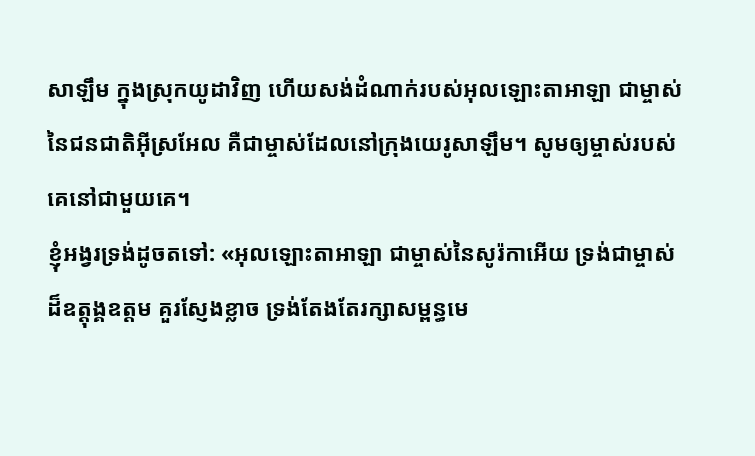សាឡឹម ក្នុងស្រុកយូដាវិញ ហើយសង់ដំណាក់របស់អុលឡោះតាអាឡា ជាម្ចាស់នៃជនជាតិអ៊ីស្រអែល គឺជាម្ចាស់ដែលនៅក្រុងយេរូសាឡឹម។ សូមឲ្យម្ចាស់របស់គេនៅជាមួយគេ។
ខ្ញុំអង្វរទ្រង់ដូចតទៅ: «អុលឡោះតាអាឡា ជាម្ចាស់នៃសូរ៉កាអើយ ទ្រង់ជាម្ចាស់ដ៏ឧត្ដុង្គឧត្ដម គួរស្ញែងខ្លាច ទ្រង់តែងតែរក្សាសម្ពន្ធមេ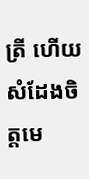ត្រី ហើយសំដែងចិត្តមេ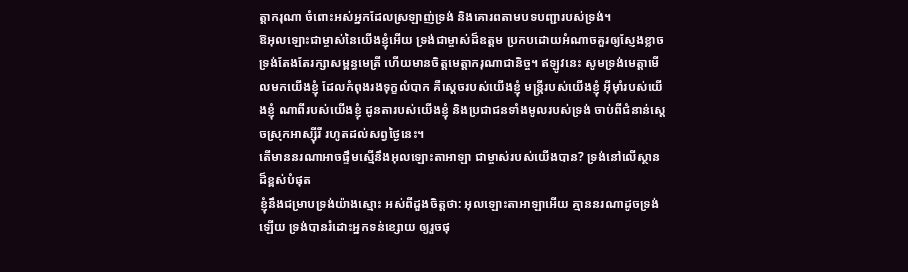ត្តាករុណា ចំពោះអស់អ្នកដែលស្រឡាញ់ទ្រង់ និងគោរពតាមបទបញ្ជារបស់ទ្រង់។
ឱអុលឡោះជាម្ចាស់នៃយើងខ្ញុំអើយ ទ្រង់ជាម្ចាស់ដ៏ឧត្ដម ប្រកបដោយអំណាចគួរឲ្យស្ញែងខ្លាច ទ្រង់តែងតែរក្សាសម្ពន្ធមេត្រី ហើយមានចិត្តមេត្តាករុណាជានិច្ច។ ឥឡូវនេះ សូមទ្រង់មេត្តាមើលមកយើងខ្ញុំ ដែលកំពុងរងទុក្ខលំបាក គឺស្ដេចរបស់យើងខ្ញុំ មន្ត្រីរបស់យើងខ្ញុំ អ៊ីមុាំរបស់យើងខ្ញុំ ណាពីរបស់យើងខ្ញុំ ដូនតារបស់យើងខ្ញុំ និងប្រជាជនទាំងមូលរបស់ទ្រង់ ចាប់ពីជំនាន់ស្ដេចស្រុកអាស្ស៊ីរី រហូតដល់សព្វថ្ងៃនេះ។
តើមាននរណាអាចផ្ទឹមស្មើនឹងអុលឡោះតាអាឡា ជាម្ចាស់របស់យើងបាន? ទ្រង់នៅលើស្ថានដ៏ខ្ពស់បំផុត
ខ្ញុំនឹងជម្រាបទ្រង់យ៉ាងស្មោះ អស់ពីដួងចិត្តថា: អុលឡោះតាអាឡាអើយ គ្មាននរណាដូចទ្រង់ឡើយ ទ្រង់បានរំដោះអ្នកទន់ខ្សោយ ឲ្យរួចផុ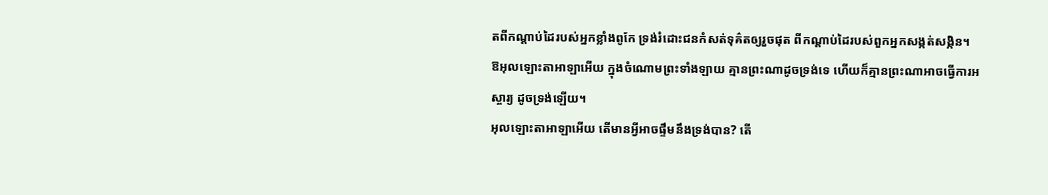តពីកណ្ដាប់ដៃរបស់អ្នកខ្លាំងពូកែ ទ្រង់រំដោះជនកំសត់ទុគ៌តឲ្យរួចផុត ពីកណ្ដាប់ដៃរបស់ពួកអ្នកសង្កត់សង្កិន។
ឱអុលឡោះតាអាឡាអើយ ក្នុងចំណោមព្រះទាំងឡាយ គ្មានព្រះណាដូចទ្រង់ទេ ហើយក៏គ្មានព្រះណាអាចធ្វើការអស្ចារ្យ ដូចទ្រង់ឡើយ។
អុលឡោះតាអាឡាអើយ តើមានអ្វីអាចផ្ទឹមនឹងទ្រង់បាន? តើ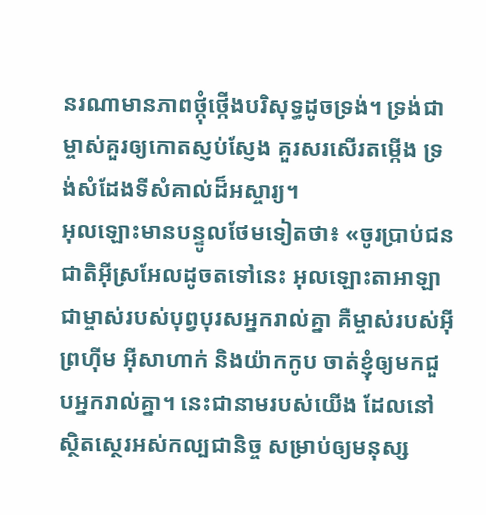នរណាមានភាពថ្កុំថ្កើងបរិសុទ្ធដូចទ្រង់។ ទ្រង់ជាម្ចាស់គួរឲ្យកោតស្ញប់ស្ញែង គួរសរសើរតម្កើង ទ្រង់សំដែងទីសំគាល់ដ៏អស្ចារ្យ។
អុលឡោះមានបន្ទូលថែមទៀតថា៖ «ចូរប្រាប់ជនជាតិអ៊ីស្រអែលដូចតទៅនេះ អុលឡោះតាអាឡា ជាម្ចាស់របស់បុព្វបុរសអ្នករាល់គ្នា គឺម្ចាស់របស់អ៊ីព្រហ៊ីម អ៊ីសាហាក់ និងយ៉ាកកូប ចាត់ខ្ញុំឲ្យមកជួបអ្នករាល់គ្នា។ នេះជានាមរបស់យើង ដែលនៅស្ថិតស្ថេរអស់កល្បជានិច្ច សម្រាប់ឲ្យមនុស្ស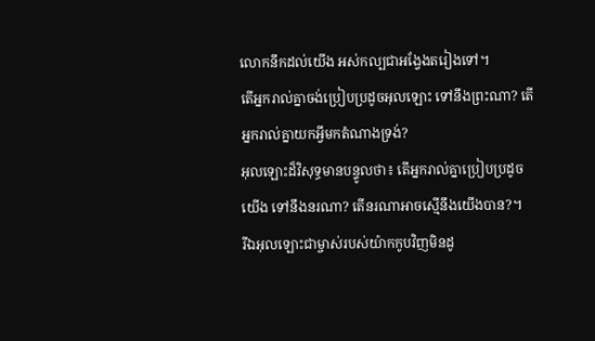លោកនឹកដល់យើង អស់កល្បជាអង្វែងតរៀងទៅ។
តើអ្នករាល់គ្នាចង់ប្រៀបប្រដូចអុលឡោះ ទៅនឹងព្រះណា? តើអ្នករាល់គ្នាយកអ្វីមកតំណាងទ្រង់?
អុលឡោះដ៏វិសុទ្ធមានបន្ទូលថា៖ តើអ្នករាល់គ្នាប្រៀបប្រដូចយើង ទៅនឹងនរណា? តើនរណាអាចស្មើនឹងយើងបាន?។
រីឯអុលឡោះជាម្ចាស់របស់យ៉ាកកូបវិញមិនដូ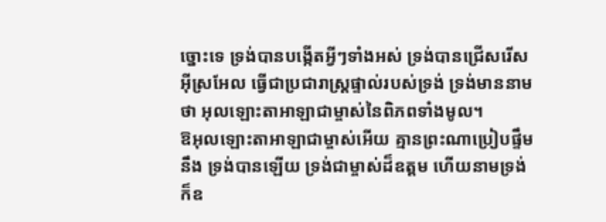ច្នោះទេ ទ្រង់បានបង្កើតអ្វីៗទាំងអស់ ទ្រង់បានជ្រើសរើសអ៊ីស្រអែល ធ្វើជាប្រជារាស្ត្រផ្ទាល់របស់ទ្រង់ ទ្រង់មាននាមថា អុលឡោះតាអាឡាជាម្ចាស់នៃពិភពទាំងមូល។
ឱអុលឡោះតាអាឡាជាម្ចាស់អើយ គ្មានព្រះណាប្រៀបផ្ទឹមនឹង ទ្រង់បានឡើយ ទ្រង់ជាម្ចាស់ដ៏ឧត្ដម ហើយនាមទ្រង់ក៏ឧ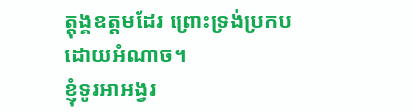ត្ដុង្គឧត្ដមដែរ ព្រោះទ្រង់ប្រកបដោយអំណាច។
ខ្ញុំទូរអាអង្វរ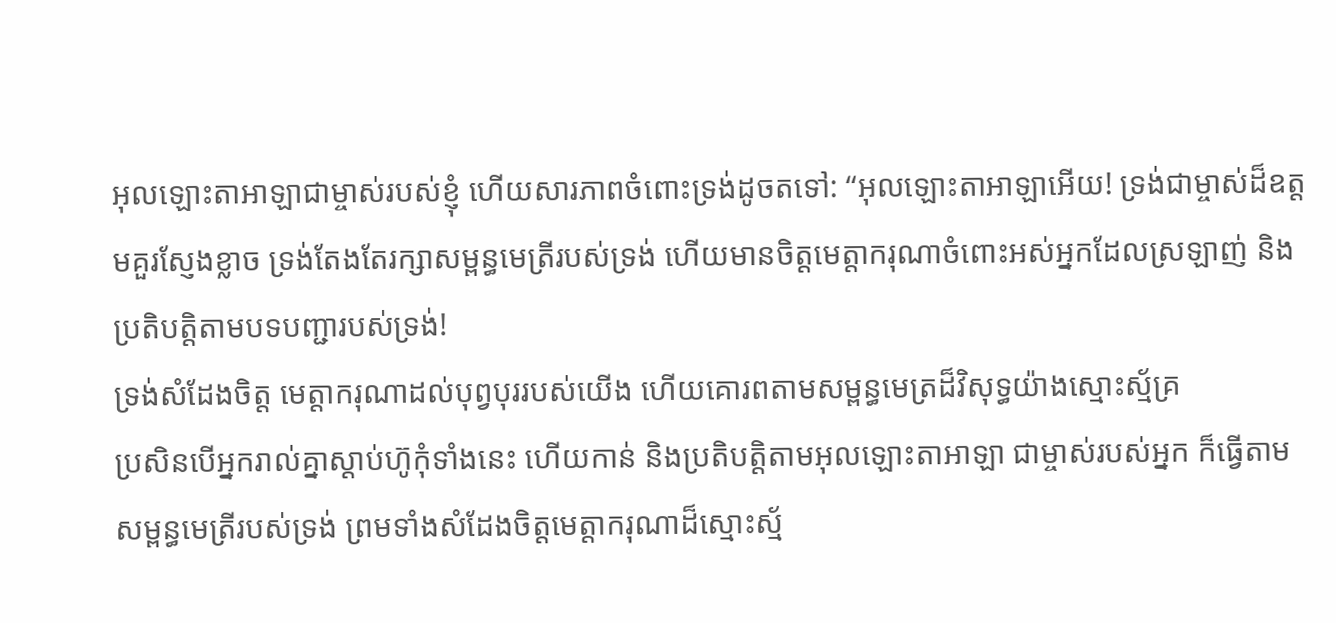អុលឡោះតាអាឡាជាម្ចាស់របស់ខ្ញុំ ហើយសារភាពចំពោះទ្រង់ដូចតទៅ: “អុលឡោះតាអាឡាអើយ! ទ្រង់ជាម្ចាស់ដ៏ឧត្ដមគួរស្ញែងខ្លាច ទ្រង់តែងតែរក្សាសម្ពន្ធមេត្រីរបស់ទ្រង់ ហើយមានចិត្តមេត្តាករុណាចំពោះអស់អ្នកដែលស្រឡាញ់ និងប្រតិបត្តិតាមបទបញ្ជារបស់ទ្រង់!
ទ្រង់សំដែងចិត្ត មេត្ដាករុណាដល់បុព្វបុររបស់យើង ហើយគោរពតាមសម្ពន្ធមេត្រដ៏វិសុទ្ធយ៉ាងស្មោះស្ម័គ្រ
ប្រសិនបើអ្នករាល់គ្នាស្តាប់ហ៊ូកុំទាំងនេះ ហើយកាន់ និងប្រតិបត្តិតាមអុលឡោះតាអាឡា ជាម្ចាស់របស់អ្នក ក៏ធ្វើតាមសម្ពន្ធមេត្រីរបស់ទ្រង់ ព្រមទាំងសំដែងចិត្តមេត្តាករុណាដ៏ស្មោះស្ម័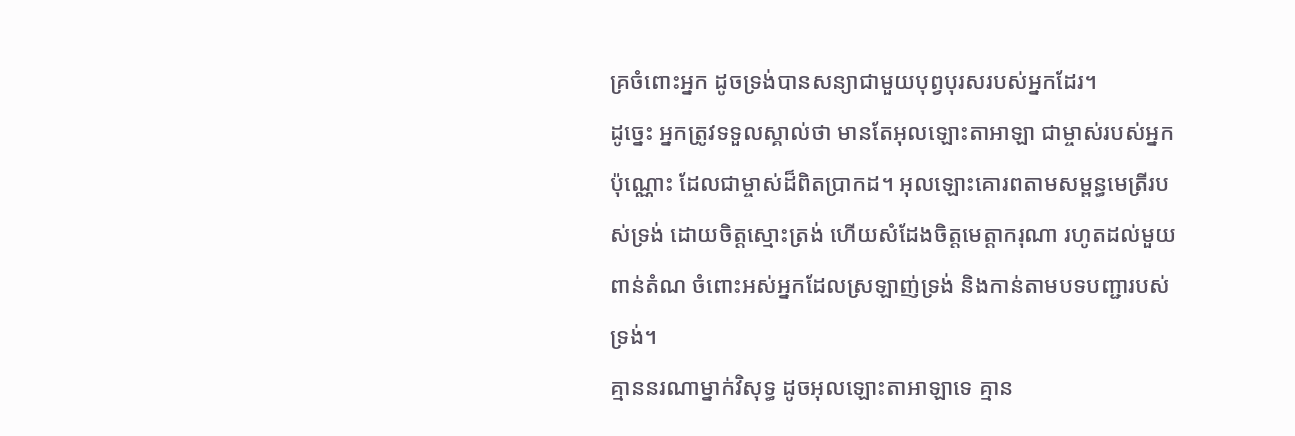គ្រចំពោះអ្នក ដូចទ្រង់បានសន្យាជាមួយបុព្វបុរសរបស់អ្នកដែរ។
ដូច្នេះ អ្នកត្រូវទទួលស្គាល់ថា មានតែអុលឡោះតាអាឡា ជាម្ចាស់របស់អ្នកប៉ុណ្ណោះ ដែលជាម្ចាស់ដ៏ពិតប្រាកដ។ អុលឡោះគោរពតាមសម្ពន្ធមេត្រីរបស់ទ្រង់ ដោយចិត្តស្មោះត្រង់ ហើយសំដែងចិត្តមេត្តាករុណា រហូតដល់មួយពាន់តំណ ចំពោះអស់អ្នកដែលស្រឡាញ់ទ្រង់ និងកាន់តាមបទបញ្ជារបស់ទ្រង់។
គ្មាននរណាម្នាក់វិសុទ្ធ ដូចអុលឡោះតាអាឡាទេ គ្មាន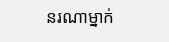នរណាម្នាក់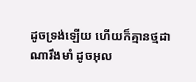ដូចទ្រង់ឡើយ ហើយក៏គ្មានថ្មដាណារឹងមាំ ដូចអុល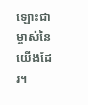ឡោះជាម្ចាស់នៃយើងដែរ។